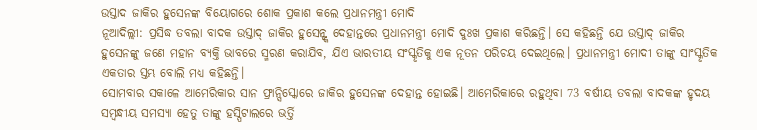ଉସ୍ତାଦ ଜାକିର ହୁସେନଙ୍କ ବିୟୋଗରେ ଶୋକ ପ୍ରକାଶ କଲେ ପ୍ରଧାନମନ୍ତ୍ରୀ ମୋଦି
ନୂଆଦିଲ୍ଲୀ: ପ୍ରସିଦ୍ଧ ତବଲା ବାଦକ ଉସ୍ତାଦ୍ ଜାକିର ହୁସେନ୍ଙ୍କ ଦେହାନ୍ତରେ ପ୍ରଧାନମନ୍ତ୍ରୀ ମୋଦି ଦୁଃଖ ପ୍ରକାଶ କରିଛନ୍ତି। ସେ କହିଛନ୍ତି ଯେ ଉସ୍ତାଦ୍ ଜାକିର ହୁସେନଙ୍କୁ ଜଣେ ମହାନ ବ୍ୟକ୍ତି ଭାବରେ ସ୍ମରଣ କରାଯିବ, ଯିଏ ଭାରତୀୟ ସଂସ୍କୃତିକୁ ଏକ ନୂତନ ପରିଚୟ ଦେଇଥିଲେ। ପ୍ରଧାନମନ୍ତ୍ରୀ ମୋଦୀ ତାଙ୍କୁ ସାଂସ୍କୃତିକ ଏକତାର ସ୍ତମ୍ଭ ବୋଲି ମଧ୍ୟ କହିଛନ୍ତି।
ସୋମବାର ସକାଳେ ଆମେରିକାର ସାନ ଫ୍ରାନ୍ସିସ୍କୋରେ ଜାକିର ହୁସେନଙ୍କ ଦେହାନ୍ତ ହୋଇଛି। ଆମେରିକାରେ ରହୁଥିବା 73 ବର୍ଷୀୟ ତବଲା ବାଦକଙ୍କ ହୃଦୟ ସମ୍ବନ୍ଧୀୟ ସମସ୍ୟା ହେତୁ ତାଙ୍କୁ ହସ୍ପିଟାଲରେ ଭର୍ତ୍ତି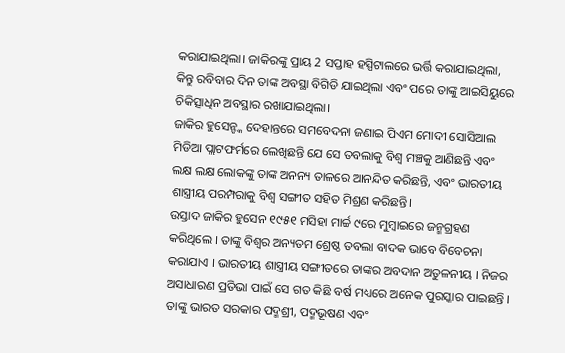କରାଯାଇଥିଲା। ଜାକିରଙ୍କୁ ପ୍ରାୟ 2 ସପ୍ତାହ ହସ୍ପିଟାଲରେ ଭର୍ତ୍ତି କରାଯାଇଥିଲା, କିନ୍ତୁ ରବିବାର ଦିନ ତାଙ୍କ ଅବସ୍ଥା ବିଗିଡି ଯାଇଥିଲା ଏବଂ ପରେ ତାଙ୍କୁ ଆଇସିୟୁରେ ଚିକିତ୍ସାଧିନ ଅବସ୍ଥାର ରଖାଯାଇଥିଲା।
ଜାକିର ହୁସେନ୍ଙ୍କ ଦେହାନ୍ତରେ ସମବେଦନା ଜଣାଇ ପିଏମ ମୋଦୀ ସୋସିଆଲ ମିଡିଆ ପ୍ଲାଟଫର୍ମରେ ଲେଖିଛନ୍ତି ଯେ ସେ ତବଲାକୁ ବିଶ୍ୱ ମଞ୍ଚକୁ ଆଣିଛନ୍ତି ଏବଂ ଲକ୍ଷ ଲକ୍ଷ ଲୋକଙ୍କୁ ତାଙ୍କ ଅନନ୍ୟ ତାଳରେ ଆନନ୍ଦିତ କରିଛନ୍ତି, ଏବଂ ଭାରତୀୟ ଶାସ୍ତ୍ରୀୟ ପରମ୍ପରାକୁ ବିଶ୍ୱ ସଙ୍ଗୀତ ସହିତ ମିଶ୍ରଣ କରିଛନ୍ତି।
ଉସ୍ତାଦ ଜାକିର ହୁସେନ ୧୯୫୧ ମସିହା ମାର୍ଚ୍ଚ ୯ରେ ମୁମ୍ବାଇରେ ଜନ୍ମଗ୍ରହଣ କରିଥିଲେ । ତାଙ୍କୁ ବିଶ୍ୱର ଅନ୍ୟତମ ଶ୍ରେଷ୍ଠ ତବଲା ବାଦକ ଭାବେ ବିବେଚନା କରାଯାଏ । ଭାରତୀୟ ଶାସ୍ତ୍ରୀୟ ସଙ୍ଗୀତରେ ତାଙ୍କର ଅବଦାନ ଅତୁଳନୀୟ । ନିଜର ଅସାଧାରଣ ପ୍ରତିଭା ପାଇଁ ସେ ଗତ କିଛି ବର୍ଷ ମଧ୍ୟରେ ଅନେକ ପୁରସ୍କାର ପାଇଛନ୍ତି । ତାଙ୍କୁ ଭାରତ ସରକାର ପଦ୍ମଶ୍ରୀ, ପଦ୍ମଭୂଷଣ ଏବଂ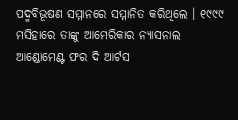ପଦ୍ମବିଭୂଷଣ ସମ୍ମାନରେ ସମ୍ମାନିତ କରିଥିଲେ । ୧୯୯୯ ମସିହାରେ ତାଙ୍କୁ ଆମେରିକାର ନ୍ୟାସନାଲ ଆଣ୍ଡୋମେଣ୍ଟ ଫର ଦି ଆର୍ଟସ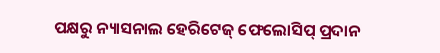ପକ୍ଷରୁ ନ୍ୟାସନାଲ ହେରିଟେଜ୍ ଫେଲୋସିପ୍ ପ୍ରଦାନ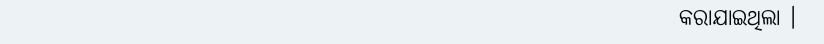କରାଯାଇଥିଲା ।